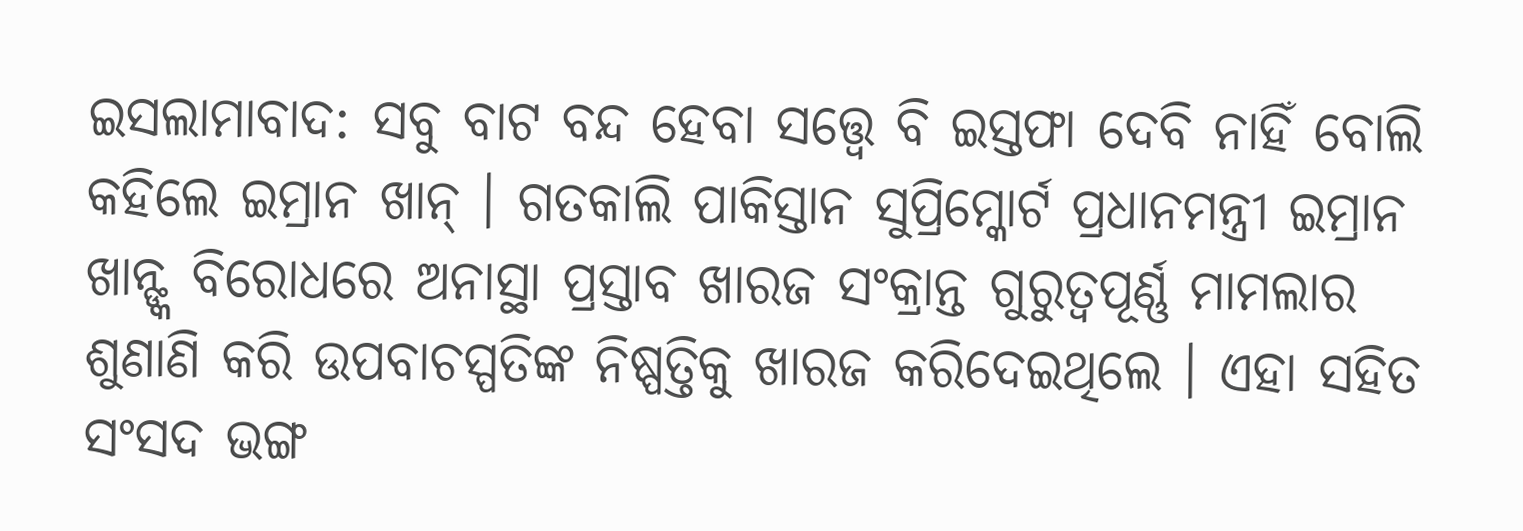ଇସଲାମାବାଦ: ସବୁ ବାଟ ବନ୍ଦ ହେବା ସତ୍ତ୍ୱେ ବି ଇସ୍ତଫା ଦେବି ନାହିଁ ବୋଲି କହିଲେ ଇମ୍ରାନ ଖାନ୍ । ଗତକାଲି ପାକିସ୍ତାନ ସୁପ୍ରିମ୍କୋର୍ଟ ପ୍ରଧାନମନ୍ତ୍ରୀ ଇମ୍ରାନ ଖାନ୍ଙ୍କ ବିରୋଧରେ ଅନାସ୍ଥା ପ୍ରସ୍ତାବ ଖାରଜ ସଂକ୍ରାନ୍ତ ଗୁରୁତ୍ୱପୂର୍ଣ୍ଣ ମାମଲାର ଶୁଣାଣି କରି ଉପବାଚସ୍ପତିଙ୍କ ନିଷ୍ପତ୍ତିକୁ ଖାରଜ କରିଦେଇଥିଲେ । ଏହା ସହିତ ସଂସଦ ଭଙ୍ଗ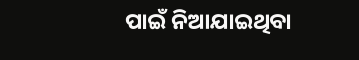ପାଇଁ ନିଆଯାଇଥିବା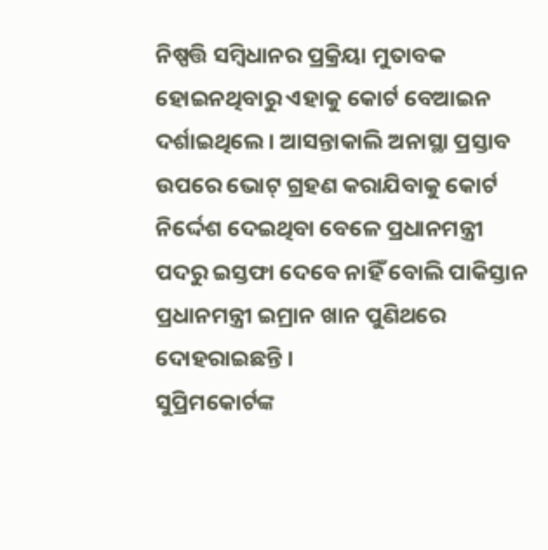ନିଷ୍ପତ୍ତି ସମ୍ବିଧାନର ପ୍ରକ୍ରିୟା ମୁତାବକ ହୋଇନଥିବାରୁ ଏହାକୁ କୋର୍ଟ ବେଆଇନ ଦର୍ଶାଇଥିଲେ । ଆସନ୍ତାକାଲି ଅନାସ୍ଥା ପ୍ରସ୍ତାବ ଉପରେ ଭୋଟ୍ ଗ୍ରହଣ କରାଯିବାକୁ କୋର୍ଟ ନିର୍ଦ୍ଦେଶ ଦେଇଥିବା ବେଳେ ପ୍ରଧାନମନ୍ତ୍ରୀ ପଦରୁ ଇସ୍ତଫା ଦେବେ ନାହିଁ ବୋଲି ପାକିସ୍ତାନ ପ୍ରଧାନମନ୍ତ୍ରୀ ଇମ୍ରାନ ଖାନ ପୁଣିଥରେ ଦୋହରାଇଛନ୍ତି ।
ସୁପ୍ରିମକୋର୍ଟଙ୍କ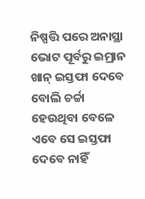ନିଷ୍ପତ୍ତି ପରେ ଅନାସ୍ଥା ଭୋଟ ପୂର୍ବରୁ ଇମ୍ରାନ ଖାନ୍ ଇସ୍ତଫା ଦେବେ ବୋଲି ଚର୍ଚ୍ଚା ହେଉଥିବା ବେଳେ ଏବେ ସେ ଇସ୍ତଫା ଦେବେ ନାହିଁ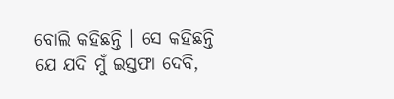ବୋଲି କହିଛନ୍ତି । ସେ କହିଛନ୍ତି ଯେ ଯଦି ମୁଁ ଇସ୍ତଫା ଦେବି,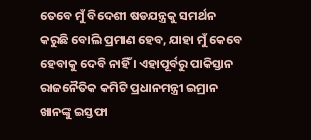ତେବେ ମୁଁ ବିଦେଶୀ ଷଡଯନ୍ତ୍ରକୁ ସମର୍ଥନ କରୁଛି ବୋଲି ପ୍ରମାଣ ହେବ, ଯାହା ମୁଁ କେବେ ହେବାକୁ ଦେବି ନାହିଁ । ଏହାପୂର୍ବରୁ ପାକିସ୍ତାନ ରାଜନୈତିକ କମିଟି ପ୍ରଧାନମନ୍ତ୍ରୀ ଇମ୍ରାନ ଖାନଙ୍କୁ ଇସ୍ତଫା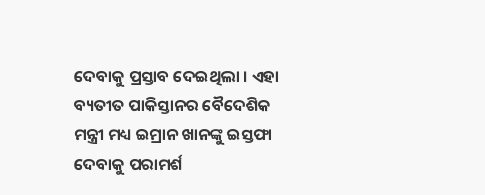ଦେବାକୁ ପ୍ରସ୍ତାବ ଦେଇଥିଲା । ଏହା ବ୍ୟତୀତ ପାକିସ୍ତାନର ବୈଦେଶିକ ମନ୍ତ୍ରୀ ମଧ୍ୟ ଇମ୍ରାନ ଖାନଙ୍କୁ ଇସ୍ତଫା ଦେବାକୁ ପରାମର୍ଶ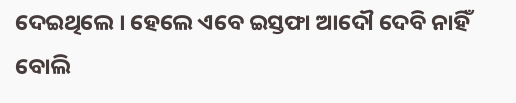ଦେଇଥିଲେ । ହେଲେ ଏବେ ଇସ୍ତଫା ଆଦୌ ଦେବି ନାହିଁ ବୋଲି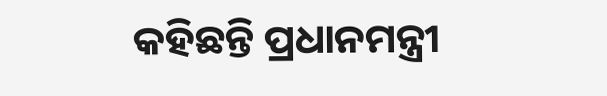କହିଛନ୍ତି ପ୍ରଧାନମନ୍ତ୍ରୀ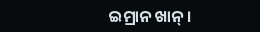ଇମ୍ରାନ ଖାନ୍ ।